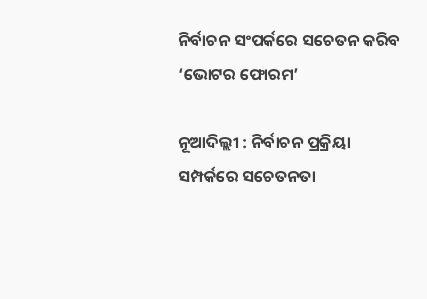ନିର୍ବାଚନ ସଂପର୍କରେ ସଚେତନ କରିବ ‘ଭୋଟର ଫୋରମ’

ନୂଆଦିଲ୍ଲୀ : ନିର୍ବାଚନ ପ୍ରକ୍ରିୟା ସମ୍ପର୍କରେ ସଚେତନତା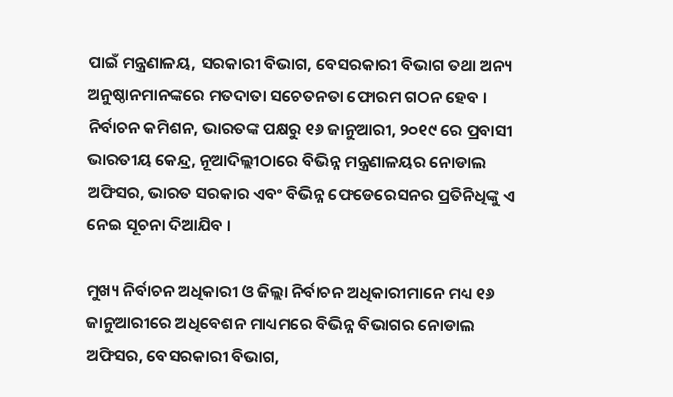ପାଇଁ ମନ୍ତ୍ରଣାଳୟ, ସରକାରୀ ବିଭାଗ, ବେସରକାରୀ ବିଭାଗ ତଥା ଅନ୍ୟ ଅନୁଷ୍ଠାନମାନଙ୍କରେ ମତଦାତା ସଚେତନତା ଫୋରମ ଗଠନ ହେବ । ନିର୍ବାଚନ କମିଶନ, ଭାରତଙ୍କ ପକ୍ଷରୁ ୧୬ ଜାନୁଆରୀ, ୨୦୧୯ ରେ ପ୍ରବାସୀ ଭାରତୀୟ କେନ୍ଦ୍ର, ନୂଆଦିଲ୍ଲୀଠାରେ ବିଭିନ୍ନ ମନ୍ତ୍ରଣାଳୟର ନୋଡାଲ ଅଫିସର, ଭାରତ ସରକାର ଏବଂ ବିଭିନ୍ନ ଫେଡେରେସନର ପ୍ରତିନିଧିଙ୍କୁ ଏ ନେଇ ସୂଚନା ଦିଆଯିବ ।

ମୁଖ୍ୟ ନିର୍ବାଚନ ଅଧିକାରୀ ଓ ଜିଲ୍ଲା ନିର୍ବାଚନ ଅଧିକାରୀମାନେ ମଧ୍ୟ ୧୬ ଜାନୁଆରୀରେ ଅଧିବେଶନ ମାଧ୍ୟମରେ ବିଭିନ୍ନ ବିଭାଗର ନୋଡାଲ ଅଫିସର, ବେସରକାରୀ ବିଭାଗ,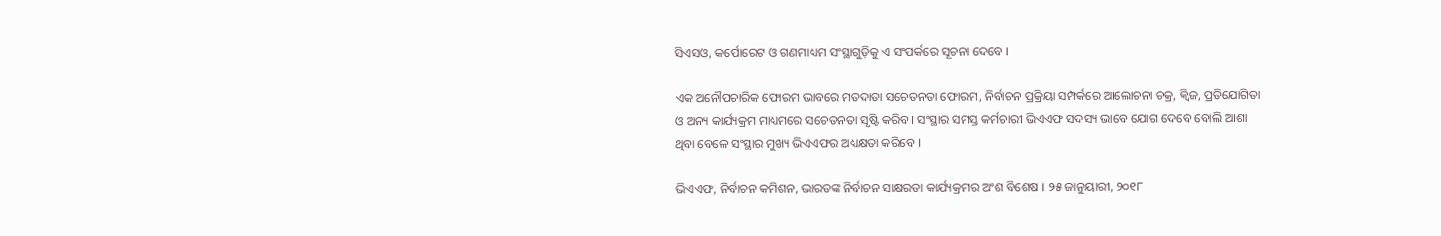ସିଏସଓ, କର୍ପୋରେଟ ଓ ଗଣମାଧ୍ୟମ ସଂସ୍ଥାଗୁଡ଼ିକୁ ଏ ସଂପର୍କରେ ସୂଚନା ଦେବେ ।

ଏକ ଅନୌପଚାରିକ ଫୋରମ ଭାବରେ ମତଦାତା ସଚେତନତା ଫୋରମ, ନିର୍ବାଚନ ପ୍ରକ୍ରିୟା ସମ୍ପର୍କରେ ଆଲୋଚନା ଚକ୍ର, କ୍ୱିଜ, ପ୍ରତିଯୋଗିତା ଓ ଅନ୍ୟ କାର୍ଯ୍ୟକ୍ରମ ମାଧ୍ୟମରେ ସଚେତନତା ସୃଷ୍ଟି କରିବ । ସଂସ୍ଥାର ସମସ୍ତ କର୍ମଚାରୀ ଭିଏଏଫ ସଦସ୍ୟ ଭାବେ ଯୋଗ ଦେବେ ବୋଲି ଆଶା ଥିବା ବେଳେ ସଂସ୍ଥାର ମୁଖ୍ୟ ଭିଏଏଫର ଅଧ୍ୟକ୍ଷତା କରିବେ ।

ଭିଏଏଫ, ନିର୍ବାଚନ କମିଶନ, ଭାରତଙ୍କ ନିର୍ବାଚନ ସାକ୍ଷରତା କାର୍ଯ୍ୟକ୍ରମର ଅଂଶ ବିଶେଷ । ୨୫ ଜାନୁୟାରୀ, ୨୦୧୮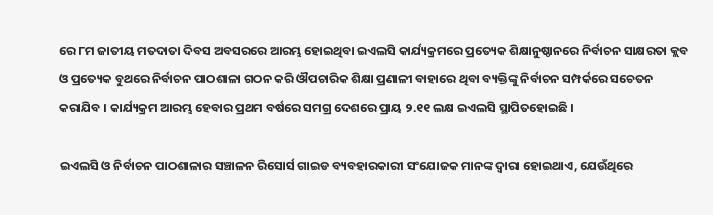ରେ ୮ମ ଜାତୀୟ ମତଦାତା ଦିବସ ଅବସରରେ ଆରମ୍ଭ ହୋଇଥିବା ଇଏଲସି କାର୍ଯ୍ୟକ୍ରମରେ ପ୍ରତ୍ୟେକ ଶିକ୍ଷାନୁଷ୍ଠାନରେ ନିର୍ବାଚନ ସାକ୍ଷରତା କ୍ଲବ ଓ ପ୍ରତ୍ୟେକ ବୁଥରେ ନିର୍ବାଚନ ପାଠଶାଳା ଗଠନ କରି ଔପଚାରିକ ଶିକ୍ଷା ପ୍ରଣାଳୀ ବାହାରେ ଥିବା ବ୍ୟକ୍ତିଙ୍କୁ ନିର୍ବାଚନ ସମ୍ପର୍କରେ ସଚେତନ କରାଯିବ । କାର୍ଯ୍ୟକ୍ରମ ଆରମ୍ଭ ହେବାର ପ୍ରଥମ ବର୍ଷରେ ସମଗ୍ର ଦେଶରେ ପ୍ରାୟ ୨.୧୧ ଲକ୍ଷ ଇଏଲସି ସ୍ଥାପିତହୋଇଛି ।

ଇଏଲସି ଓ ନିର୍ବାଚନ ପାଠଶାଳାର ସଞ୍ଚାଳନ ରିସୋର୍ସ ଗାଇଡ ବ୍ୟବହାରକାରୀ ସଂଯୋଜକ ମାନଙ୍କ ଦ୍ୱାରା ହୋଇଥାଏ, ଯେଉଁଥିରେ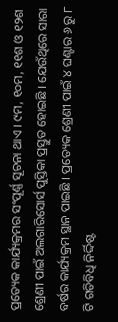ପ୍ରତ୍ୟେକ କାର୍ଯ୍ୟକ୍ରମର ସଂପୂର୍ଣ୍ଣ ସୂଚନା ଥାଏ । ୯ମ, ୧୦ମ, ୧୧ଶ ଓ ୧୨ଶ ଶ୍ରେଣୀ ପାଇଁ ଅଲଗାରିସୋର୍ସ ପୁସ୍ତିକା ପ୍ରସ୍ତୁତ ହୋଇଛି । ଯେଉଁଥିରେ ସାରା ବର୍ଷର କାର୍ଯ୍ୟକ୍ରମ ସ୍ଥାନ ପାଇଛି । ପ୍ରତ୍ୟେକ ଶ୍ରେଣୀ ପାଇଁ ୪ ଘଣ୍ଟାର ୬ ରୁ ୮ ଟି ଗତିବିଧି ନିର୍ଦ୍ଦିଷ୍ଟ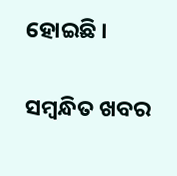ହୋଇଛି ।

ସମ୍ବନ୍ଧିତ ଖବର